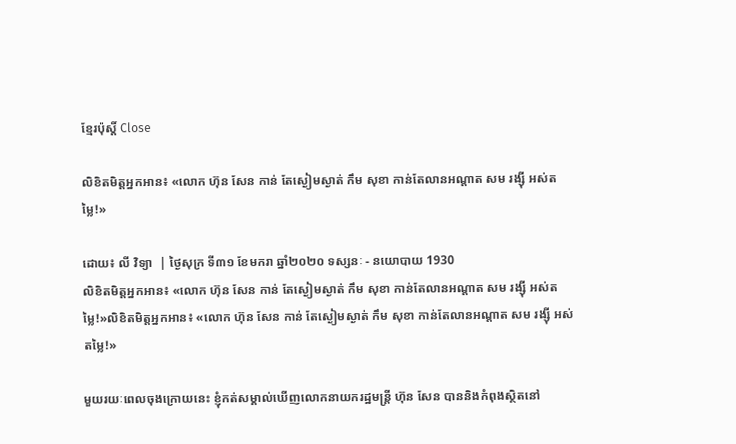ខ្មែរប៉ុស្ដិ៍ Close

លិខិតមិត្តអ្នកអាន៖ «លោក ហ៊ុន សែន កាន់ តែស្ងៀមស្ងាត់ កឹម សុខា កាន់តែលានអណ្តាត សម រង្ស៊ី អស់តម្លៃ!»

ដោយ៖ លី វិទ្យា  | ថ្ងៃសុក្រ ទី៣១ ខែមករា ឆ្នាំ២០២០ ទស្សនៈ - នយោបាយ 1930
លិខិតមិត្តអ្នកអាន៖ «លោក ហ៊ុន សែន កាន់ តែស្ងៀមស្ងាត់ កឹម សុខា កាន់តែលានអណ្តាត សម រង្ស៊ី អស់តម្លៃ!»លិខិតមិត្តអ្នកអាន៖ «លោក ហ៊ុន សែន កាន់ តែស្ងៀមស្ងាត់ កឹម សុខា កាន់តែលានអណ្តាត សម រង្ស៊ី អស់តម្លៃ!»

មួយរយៈពេលចុងក្រោយនេះ ខ្ញុំកត់សម្គាល់ឃើញលោកនាយករដ្ឋមន្ត្រី ហ៊ុន សែន បាននិងកំពុងស្ថិតនៅ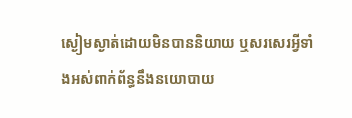ស្ងៀមស្ងាត់ដោយមិនបាននិយាយ ឬសរសេរអ្វីទាំងអស់ពាក់ព័ន្ធនឹងនយោបាយ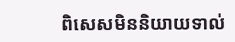ពិសេសមិននិយាយទាល់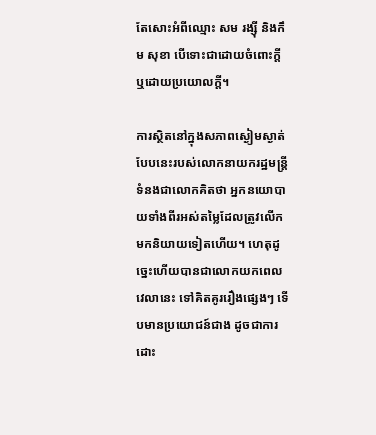តែសោះអំពីឈ្មោះ សម រង្ស៊ី និងកឹម សុខា បើទោះជាដោយចំពោះក្តីឬដោយប្រយោលក្តី។

ការស្ថិតនៅក្នុងសភាពស្ងៀមស្ងាត់បែបនេះរបស់លោកនាយករដ្ឋមន្ត្រី ទំនងជាលោកគិតថា អ្នកនយោបាយទាំងពីរអស់តម្លៃដែលត្រូវលើក មកនិយាយទៀតហើយ។ ហេតុដូច្នេះហើយបានជាលោកយកពេលវេលានេះ ទៅគិតគូររឿងផ្សេងៗ ទើបមានប្រយោជន៍ជាង ដូចជាការដោះ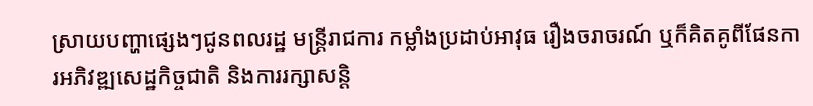ស្រាយបញ្ហាផ្សេងៗជូនពលរដ្ឋ មន្ត្រីរាជការ កម្លាំងប្រដាប់អាវុធ រឿងចរាចរណ៍ ឬក៏គិតគូពីផែនការអភិវឌ្ឍសេដ្ឋកិច្ចជាតិ និងការរក្សាសន្តិ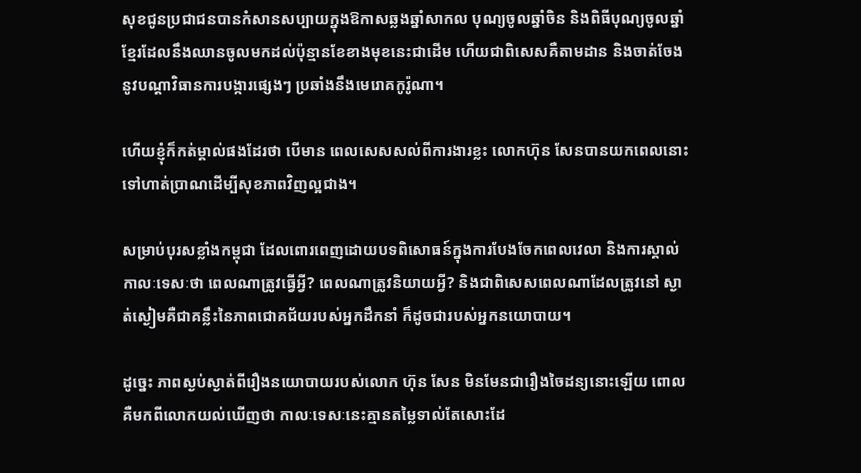សុខជូនប្រជាជនបានកំសានសប្បាយក្នុងឱកាសឆ្លងឆ្នាំសាកល បុណ្យចូលឆ្នាំចិន និងពិធីបុណ្យចូលឆ្នាំខ្មែរដែលនឹងឈានចូលមកដល់ប៉ុន្មានខែខាងមុខនេះជាដើម ហើយជាពិសេសគឺតាមដាន និងចាត់ចែងនូវបណ្តាវិធានការបង្ការផ្សេងៗ ប្រឆាំងនឹងមេរោគកូរ៉ូណា។

ហើយខ្ញុំក៏កត់ម្គាល់ផងដែរថា បើមាន ពេលសេសសល់ពីការងារខ្លះ លោកហ៊ុន សែនបានយកពេលនោះទៅហាត់ប្រាណដើម្បីសុខភាពវិញល្អជាង។

សម្រាប់បុរសខ្លាំងកម្ពុជា ដែលពោរពេញដោយបទពិសោធន៍ក្នុងការបែងចែកពេលវេលា និងការស្គាល់កាលៈទេសៈថា ពេលណាត្រូវធ្វើអ្វី? ពេលណាត្រូវនិយាយអ្វី? និងជាពិសេសពេលណាដែលត្រូវនៅ ស្ងាត់ស្ងៀមគឺជាគន្លឹះនៃភាពជោគជ័យរបស់អ្នកដឹកនាំ ក៏ដូចជារបស់អ្នកនយោបាយ។

ដូច្នេះ ភាពស្ងប់ស្ងាត់ពីរឿងនយោបាយរបស់លោក ហ៊ុន សែន មិនមែនជារឿងចៃដន្យនោះឡើយ ពោលគឺមកពីលោកយល់ឃើញថា កាលៈទេសៈនេះគ្មានតម្លៃទាល់តែសោះដែ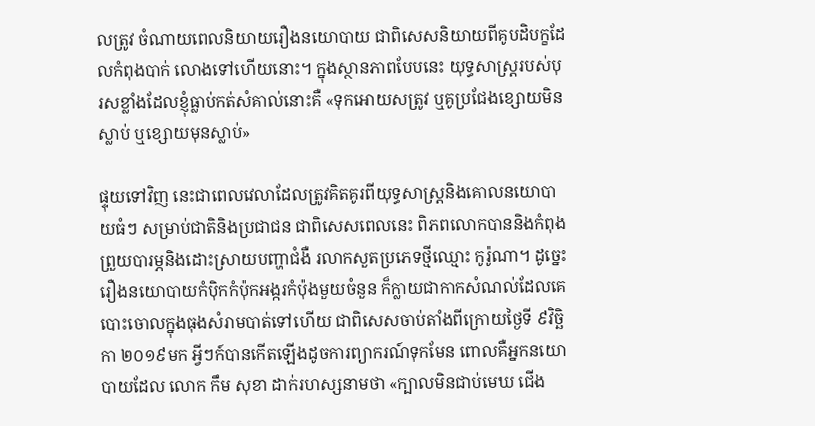លត្រូវ ចំណាយពេលនិយាយរឿងនយោបាយ ជាពិសេសនិយាយពីគូបដិបក្ខដែលកំពុងបាក់ លោងទៅហើយនោះ។ ក្នុងស្ថានភាពបែបនេះ យុទ្ធសាស្ត្ររបស់បុរសខ្លាំងដែលខ្ញុំធ្លាប់កត់សំគាល់នោះគឺ «ទុកអោយសត្រូវ ឬគូប្រជែងខ្សោយមិនស្លាប់ ឬខ្សោយមុនស្លាប់»

ផ្ទុយទៅវិញ នេះជាពេលវេលាដែលត្រូវគិតគូរពីយុទ្ធសាស្ត្រនិងគោលនយោបាយធំៗ សម្រាប់ជាតិនិងប្រជាជន ជាពិសេសពេលនេះ ពិភពលោកបាននិងកំពុងព្រួយបារម្ភនិងដោះស្រាយបញ្ហាជំងឺ រលាកសួតប្រភេទថ្មីឈ្មោះ កូរ៉ូណា។ ដូច្នេះ រឿងនយោបាយកំប៉ិកកំប៉ុកអង្ករកំប៉ុងមួយចំនួន ក៏ក្លាយជាកាកសំណល់ដែលគេបោះចោលក្នុងធុងសំរាមបាត់ទៅហើយ ជាពិសេសចាប់តាំងពីក្រោយថ្ងៃទី ៩វិច្ឆិកា ២០១៩មក អ្វីៗក៍បានកើតឡើងដូចការព្យាករណ៍ទុកមែន ពោលគឺអ្នកនយោបាយដែល លោក កឹម សុខា ដាក់រហស្សនាមថា «ក្បាលមិនជាប់មេឃ ជើង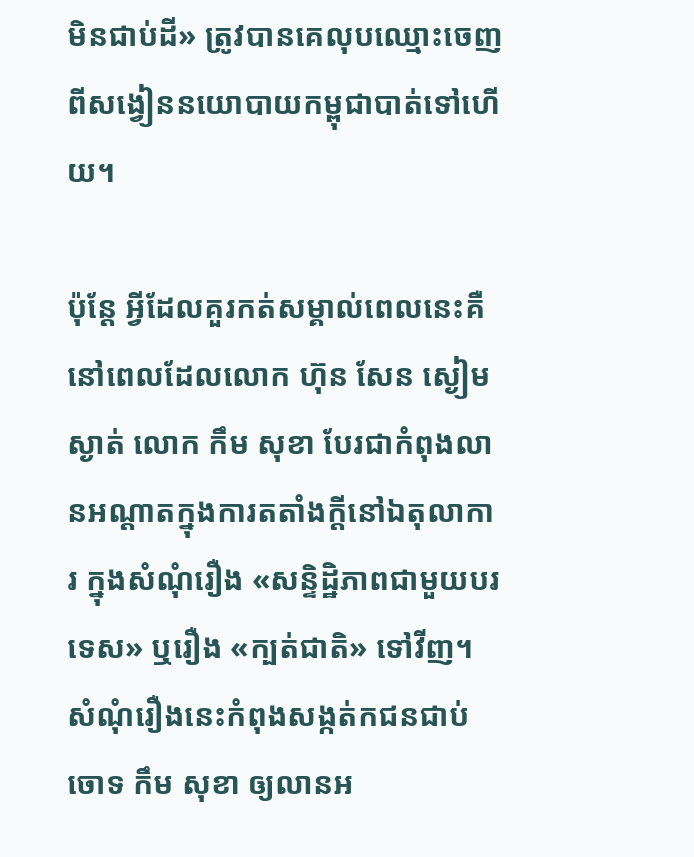មិនជាប់ដី» ត្រូវបានគេលុបឈ្មោះចេញពីសង្វៀននយោបាយកម្ពុជាបាត់ទៅហើយ។

ប៉ុន្តែ អ្វីដែលគួរកត់សម្គាល់ពេលនេះគឺ នៅពេលដែលលោក ហ៊ុន សែន ស្ងៀមស្ងាត់ លោក កឹម សុខា បែរជាកំពុងលានអណ្តាតក្នុងការតតាំងក្តីនៅឯតុលាការ ក្នុងសំណុំរឿង «សន្ទិដ្ឋិភាពជាមួយបរទេស» ឬរឿង «ក្បត់ជាតិ» ទៅវីញ។ សំណុំរឿងនេះកំពុងសង្កត់កជនជាប់ ចោទ កឹម សុខា ឲ្យលានអ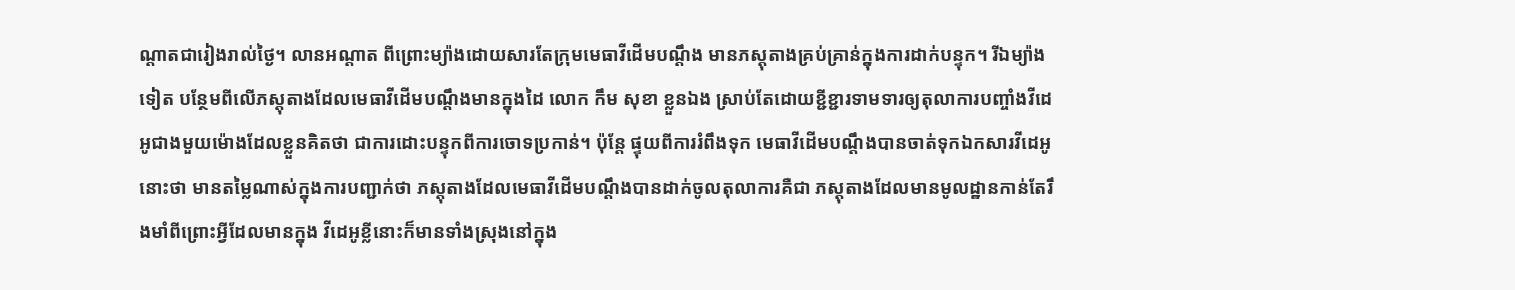ណ្តាតជារៀងរាល់ថ្ងៃ។ លានអណ្តាត ពីព្រោះម្យ៉ាងដោយសារតែក្រុមមេធាវីដើមបណ្តឹង មានភស្តុតាងគ្រប់គ្រាន់ក្នុងការដាក់បន្ទុក។ រីឯម្យ៉ាងទៀត បន្ថែមពីលើភស្តុតាងដែលមេធាវីដើមបណ្តឹងមានក្នុងដៃ លោក កឹម សុខា ខ្លួនឯង ស្រាប់តែដោយខ្ជីខ្ជារទាមទារឲ្យតុលាការបញ្ចាំងវីដេអូជាងមួយម៉ោងដែលខ្លួនគិតថា ជាការដោះបន្ទុកពីការចោទប្រកាន់។ ប៉ុន្តែ ផ្ទុយពីការរំពឹងទុក មេធាវីដើមបណ្តឹងបានចាត់ទុកឯកសារវីដេអូនោះថា មានតម្លៃណាស់ក្នុងការបញ្ជាក់ថា ភស្តុតាងដែលមេធាវីដើមបណ្តឹងបានដាក់ចូលតុលាការគឺជា ភស្តុតាងដែលមានមូលដ្ឋានកាន់តែរឹងមាំពីព្រោះអ្វីដែលមានក្នុង វីដេអូខ្លីនោះក៏មានទាំងស្រុងនៅក្នុង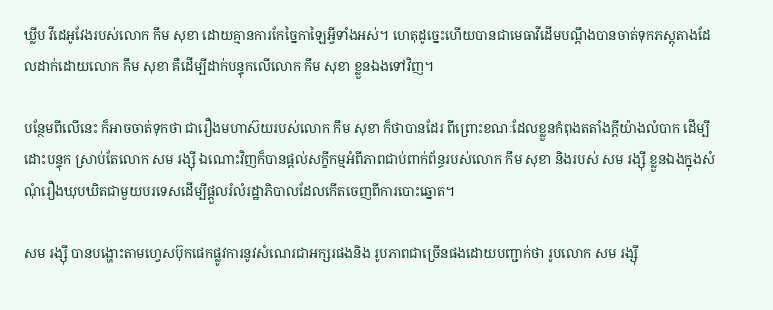ឃ្លីប វីដេអូវែងរបស់លោក កឹម សុខា ដោយគ្មានការកែច្នៃកាឡៃអ្វីទាំងអស់។ ហេតុដូច្នេះហើយបានជាមេធាវីដើមបណ្តឹងបានចាត់ទុកភស្តុតាងដែលដាក់ដោយលោក កឹម សុខា គឺដើម្បីដាក់បន្ទុកលើលោក កឹម សុខា ខ្លួនឯងទៅវិញ។

បន្ថែមពីលើនេះ ក៏អាចចាត់ទុកថា ជារឿងមហាស៊យរបស់លោក កឹម សុខា ក៏ថាបានដែរ ពីព្រោះខណៈដែលខ្លួនកំពុងតតាំងក្តីយ៉ាងលំបាក ដើម្បីដោះបន្ទុក ស្រាប់តែលោក សម រង្ស៊ី ឯណោះវិញក៏បានផ្តល់សក្ខីកម្មអំពីភាពជាប់ពាក់ព័ន្ធរបស់លោក កឹម សុខា និងរបស់ សម រង្ស៊ី ខ្លួនឯងក្នុងសំណុំរឿងឃុបឃិតជាមួយបរទេសដើម្បីផ្តួលរំលំរដ្ឋាភិបាលដែលកើតចេញពីការបោះឆ្នោត។

សម រង្ស៊ី បានបង្ហោះតាមហ្វេសប៊ុកផេកផ្លូវការនូវសំណេរជាអក្សរផងនិង រូបភាពជាច្រើនផងដោយបញ្ជាក់ថា រូបលោក សម រង្ស៊ី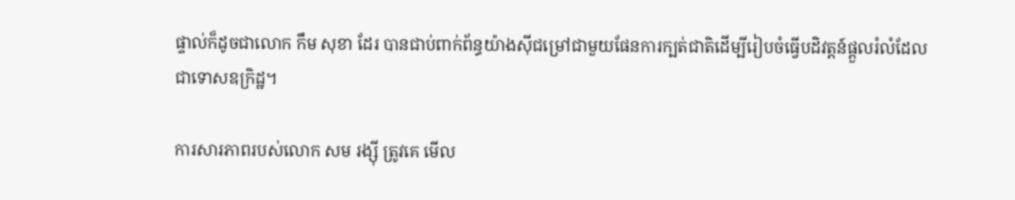ផ្ទាល់ក៏ដូចជាលោក កឹម សុខា ដែរ បានជាប់ពាក់ព័ន្ធយ៉ាងស៊ីជម្រៅជាមួយផែនការក្បត់ជាតិដើម្បីរៀបចំធ្វើបដិវត្តន៍ផ្តួលរំលំដែលជាទោសឧក្រិដ្ឋ។

ការសារភាពរបស់លោក សម រង្ស៊ី ត្រូវគេ មើល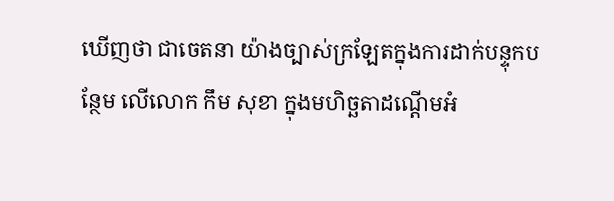ឃើញថា ជាចេតនា យ៉ាងច្បាស់ក្រឡែតក្នុងការដាក់បន្ទុកបន្ថែម លើលោក កឹម សុខា ក្នុងមហិច្ឆតាដណ្តើមអំ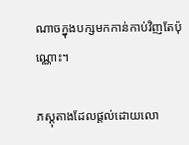ណាចក្នុងបក្សមកកាន់កាប់វិញតែប៉ុណ្ណោះ។

ភស្តុតាងដែលផ្តល់ដោយលោ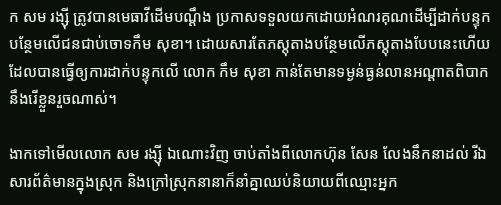ក សម រង្ស៊ី ត្រូវបានមេធាវីដើមបណ្តឹង ប្រកាសទទួលយកដោយអំណរគុណដើម្បីដាក់បន្ទុកបន្ថែមលើជនជាប់ចោទកឹម សុខា។ ដោយសារតែភស្តុតាងបន្ថែមលើភស្តុតាងបែបនេះហើយដែលបានធ្វើឲ្យការដាក់បន្ទុកលើ លោក កឹម សុខា កាន់តែមានទម្ងន់ធ្ងន់លានអណ្តាតពិបាកនឹងរើខ្លួនរួចណាស់។

ងាកទៅមើលលោក សម រង្ស៊ី ឯណោះវិញ ចាប់តាំងពីលោកហ៊ុន សែន លែងនឹកនាដល់ រីឯសារព័ត៌មានក្នុងស្រុក និងក្រៅស្រុកនានាក៏នាំគ្នាឈប់និយាយពីឈ្មោះអ្នក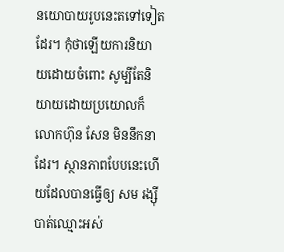នយោបាយរូបនេះតទៅទៀតដែរ។ កុំថាឡើយការនិយាយដោយចំពោះ សូម្បីតែនិយាយដោយប្រយោលក៏លោកហ៊ុន សែន មិននឹកនាដែរ។ ស្ថានភាពបែបនេះហើយដែលបានធ្វើឲ្យ សម រង្ស៊ី បាត់ឈ្មោះអស់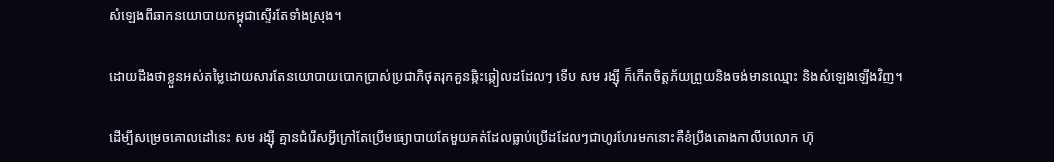សំឡេងពីឆាកនយោបាយកម្ពុជាស្ទើរតែទាំងស្រុង។

ដោយដឹងថាខ្លួនអស់តម្លៃដោយសារតែនយោបាយបោកប្រាស់ប្រជាភិថុតរុកគួនឆ្កិះឆ្កៀលដដែលៗ ទើប សម រង្ស៊ី ក៏កើតចិត្តភ័យព្រួយនិងចង់មានឈ្មោះ និងសំឡេងឡើងវិញ។

ដើម្បីសម្រេចគោលដៅនេះ សម រង្ស៊ី គ្មានជំរើសអ្វីក្រៅតែប្រើមធ្យោបាយតែមួយគត់ដែលធ្លាប់ប្រើដដែលៗជាហូរហែរមកនោះគឺខំប្រឹងតោងកាលីបលោក ហ៊ុ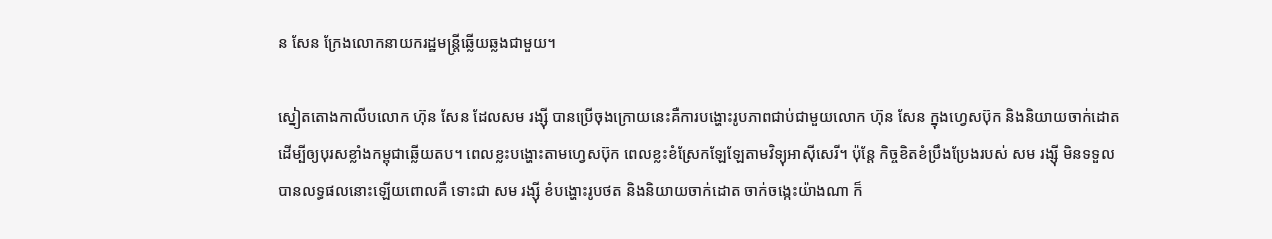ន សែន ក្រែងលោកនាយករដ្ឋមន្ត្រីឆ្លើយឆ្លងជាមួយ។

ស្នៀតតោងកាលីបលោក ហ៊ុន សែន ដែលសម រង្ស៊ី បានប្រើចុងក្រោយនេះគឺការបង្ហោះរូបភាពជាប់ជាមួយលោក ហ៊ុន សែន ក្នុងហ្វេសប៊ុក និងនិយាយចាក់ដោត ដើម្បីឲ្យបុរសខ្លាំងកម្ពុជាឆ្លើយតប។ ពេលខ្លះបង្ហោះតាមហ្វេសប៊ុក ពេលខ្លះខំស្រែកឡែឡែតាមវិទ្យុអាស៊ីសេរី។ ប៉ុន្តែ កិច្ចខិតខំប្រឹងប្រែងរបស់ សម រង្ស៊ី មិនទទួលបានលទ្ធផលនោះឡើយពោលគឺ ទោះជា សម រង្ស៊ី ខំបង្ហោះរូបថត និងនិយាយចាក់ដោត ចាក់ចង្កេះយ៉ាងណា ក៏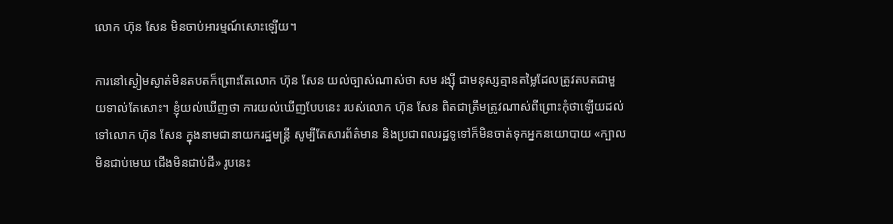លោក ហ៊ុន សែន មិនចាប់អារម្មណ៍សោះឡើយ។

ការនៅស្ងៀមស្ងាត់មិនតបតក៏ព្រោះតែលោក ហ៊ុន សែន យល់ច្បាស់ណាស់ថា សម រង្ស៊ី ជាមនុស្សគ្មានតម្លៃដែលត្រូវតបតជាមួយទាល់តែសោះ។ ខ្ញុំយល់ឃើញថា ការយល់ឃើញបែបនេះ របស់លោក ហ៊ុន សែន ពិតជាត្រឹមត្រូវណាស់ពីព្រោះកុំថាឡើយដល់ទៅលោក ហ៊ុន សែន ក្នុងនាមជានាយករដ្ឋមន្ត្រី សូម្បីតែសារព័ត៌មាន និងប្រជាពលរដ្ឋទូទៅក៏មិនចាត់ទុកអ្នកនយោបាយ «ក្បាលមិនជាប់មេឃ ជើងមិនជាប់ដី» រូបនេះ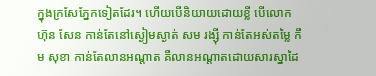ក្នុងក្រសែភ្នែកទៀតដែរ។ ហើយបើនិយាយដោយខ្លី បើលោក ហ៊ុន សែន កាន់តែនៅស្ងៀមស្ងាត់ សម រង្ស៊ី កាន់តែអស់តម្លៃ កឹម សុខា កាន់តែលានអណ្តាត គឺលានអណ្តាតដោយសារស្នាដៃ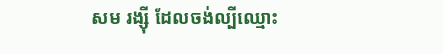សម រង្ស៊ី ដែលចង់ល្បីឈ្មោះ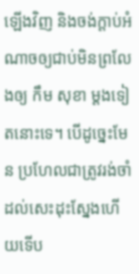ឡើងវិញ និងចង់ក្តាប់អំណាចឲ្យជាប់មិនព្រលែងឲ្យ កឹម សុខា ម្តងទៀតនោះទេ។ បើដូច្នេះមែន ប្រហែលជាត្រូវរង់ចាំដល់សេះដុះស្នែងហើយទើប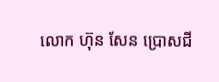លោក ហ៊ុន សែន ប្រោសជី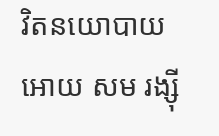វិតនយោបាយអោយ សម រង្ស៊ី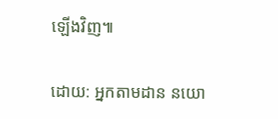ឡើងវិញ៕

ដោយ: អ្នកតាមដាន នយោ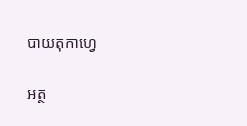បាយតុកាហ្វេ

អត្ថ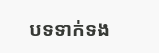បទទាក់ទង